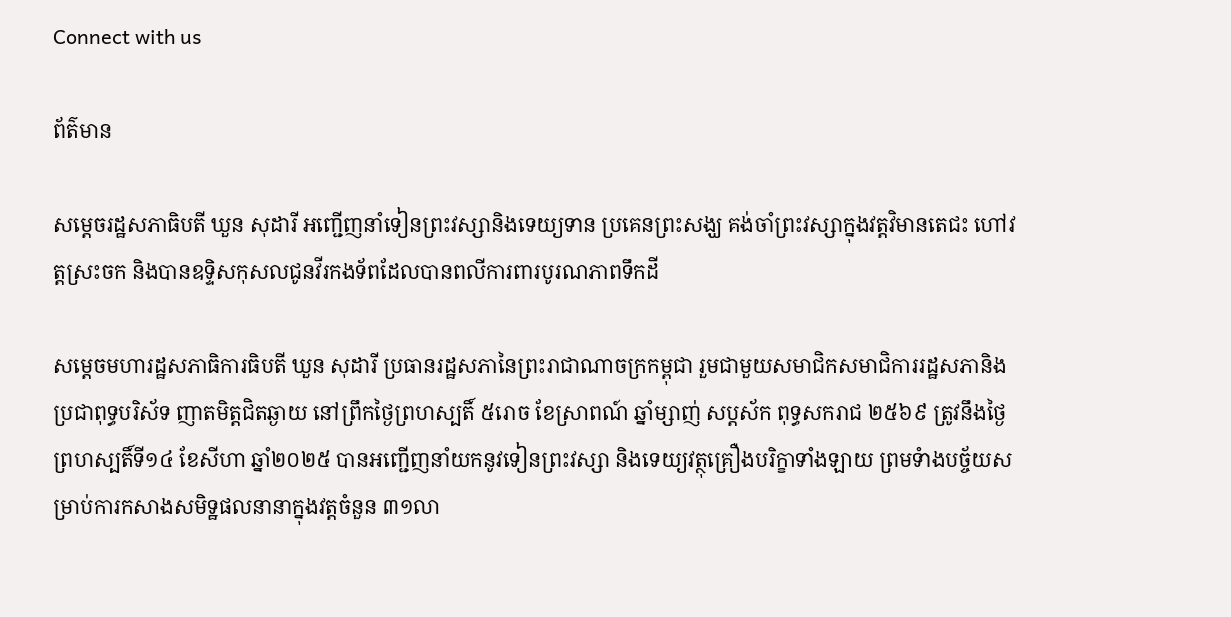Connect with us

ព័ត៌មាន

សម្តេចរដ្ឋសភាធិបតី ឃួន សុដារី អញ្ជើញនាំទៀនព្រះវស្សានិងទេយ្យទាន ប្រគេនព្រះសង្ឃ គង់ចាំព្រះវស្សាក្នុងវត្តវិមានតេជះ ហៅវត្តស្រះចក និងបានឧទ្ទិសកុសលជូនវីរកងទ័ពដែលបានពលីការពារបូរណភាពទឹកដី

សម្តេចមហារដ្ឋសភាធិការធិបតី ឃួន សុដារី ប្រធានរដ្ឋសភានៃព្រះរាជាណាចក្រកម្ពុជា រួមជាមួយសមាជិកសមាជិការរដ្ឋសភានិងប្រជាពុទ្ធបរិស័ទ ញាតមិត្តជិតឆ្ងាយ នៅព្រឹកថ្ងៃព្រហស្បតិ៍ ៥រោច ខែស្រាពណ៍ ឆ្នាំម្សាញ់ សប្តស័ក ពុទ្ធសករាជ ២៥៦៩ ត្រូវនឹងថ្ងៃព្រហស្បតិ៍ទី១៤ ខែសីហា ឆ្នាំ២០២៥ បានអញ្ជើញនាំយកនូវទៀនព្រះវស្សា និងទេយ្យវត្ថុគ្រឿងបរិក្ខាទាំងឡាយ ព្រមទំាងបច្ច័យសម្រាប់ការកសាងសមិទ្ឋផលនានាក្នុងវត្តចំនួន ៣១លា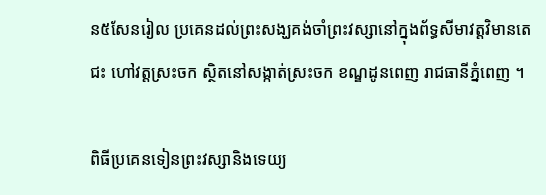ន៥សែនរៀល ប្រគេនដល់ព្រះសង្ឃគង់ចាំព្រះវស្សានៅក្នុងព័ទ្ធសីមាវត្តវិមានតេជះ ហៅវត្តស្រះចក ស្ថិតនៅសង្កាត់ស្រះចក ខណ្ឌដូនពេញ រាជធានីភ្នំពេញ ។

ពិធីប្រគេនទៀនព្រះវស្សានិងទេយ្យ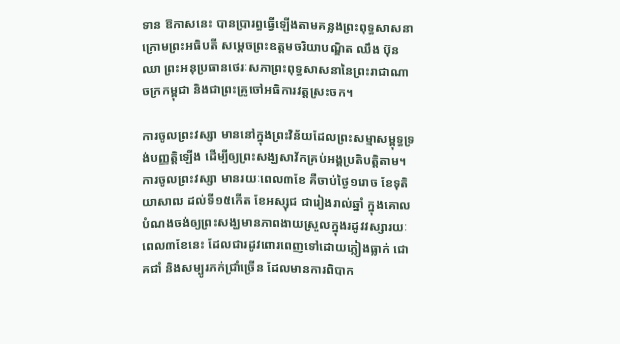ទាន ឱកាសនេះ បានប្រារព្ធធ្វើឡើងតាមគន្លងព្រះពុទ្ធសាសនា ក្រោមព្រះអធិបតី សម្តេចព្រះឧត្តមចរិយាបណ្ឌិត ឈឹង ប៊ុនឈា ព្រះអនុប្រធានថេរៈសភាព្រះពុទ្ធសាសនានៃព្រះរាជាណាចក្រកម្ពុជា និងជាព្រះគ្រូចៅអធិការវត្តស្រះចក។

ការចូលព្រះវស្សា មាននៅក្នុងព្រះវិន័យដែលព្រះសម្មាសម្ពុទ្ធទ្រង់បញ្ញត្តិឡើង ដើម្បីឲ្យព្រះសង្ឃសាវ័កគ្រប់អង្គប្រតិបត្តិតាម។ ការចូលព្រះវស្សា មានរយៈពេល៣ខែ គឺចាប់ថ្ងៃ១រោច ខែទុតិយាសាឍ ដល់ទី១៥កើត ខែអស្សុជ ជារៀងរាល់ឆ្នាំ ក្នុងគោលបំណងចង់ឲ្យព្រះសង្ឃមានភាពងាយស្រួលក្នុងរដូវវស្សារយៈពេល៣ខែនេះ ដែលជារដូវពោរពេញទៅដោយភ្លៀងធ្លាក់ ជោគជាំ និងសម្បូរភក់ជ្រាំច្រើន ដែលមានការពិបាក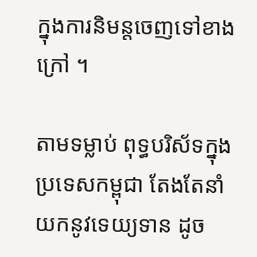ក្នុងការនិមន្តចេញទៅខាងក្រៅ ។

តាមទម្លាប់ ពុទ្ធបរិស័ទក្នុងប្រទេសកម្ពុជា តែងតែនាំយកនូវទេយ្យទាន ដូច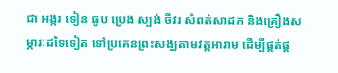ជា អង្ករ ទៀន ធូប ប្រេង ស្បង់ ចីវរ សំពត់សាដក និងគ្រឿងសម្ភារៈដទៃទៀត ទៅប្រគេនព្រះសង្ឃតាមវត្តអារាម ដើម្បីផ្គត់ផ្គ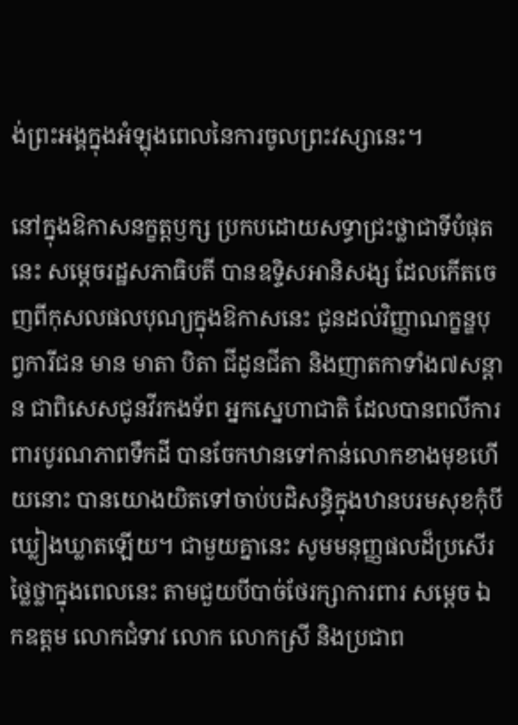ង់ព្រះអង្គក្នុងអំឡុងពេលនៃការចូលព្រះវស្សានេះ។

នៅក្នុងឱកាសនក្ខត្តឫក្ស ប្រកបដោយសទ្ធាជ្រះថ្លាជាទីបំផុតនេះ សម្ដេចរដ្ឋសភាធិបតី បានឧទ្ទិសអានិសង្ស ដែលកើតចេញពីកុសលផលបុណ្យក្នុងឱកាសនេះ ជូនដល់វិញ្ញាណក្ខន្ឌបុព្វការីជន មាន មាតា បិតា ជីដូនជីតា និងញាតកាទាំង៧សន្តាន ជាពិសេសជូនវីរកងទ័ព អ្នកស្នេហាជាតិ ដែលបានពលីការពារបូរណភាពទឹកដី បានចែកឋានទៅកាន់លោកខាងមុខហើយនោះ បានយោងយិតទៅចាប់បដិសន្ធិក្នុងឋានបរមសុខកុំបីឃ្លៀងឃ្លាតឡើយ។ ជាមួយគ្នានេះ សូមមនុញ្ញផលដ៏ប្រសើរថ្លៃថ្លាក្នុងពេលនេះ តាមជួយបីបាច់ថែរក្សាការពារ សម្តេច ឯកឧត្តម លោកជំទាវ លោក លោកស្រី និងប្រជាព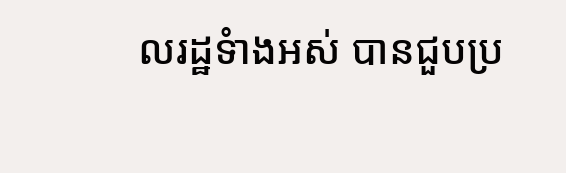លរដ្ឋទំាងអស់ បានជួបប្រ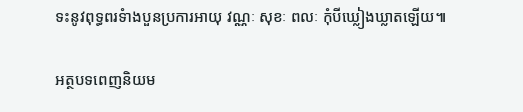ទះនូវពុទ្ធពរទំាងបួនប្រការអាយុ វណ្ណៈ សុខៈ ពលៈ កុំបីឃ្លៀងឃ្លាតឡើយ៕

អត្ថបទពេញនិយម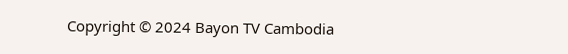Copyright © 2024 Bayon TV Cambodia